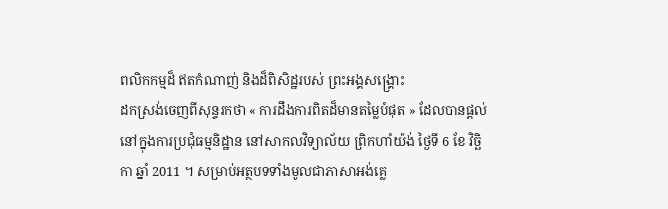ពលិកកម្មដ៏ ឥតកំណាញ់ និងដ៏ពិសិដ្ឋរបស់ ព្រះអង្គសង្គ្រោះ
ដកស្រង់ចេញពីសុន្ទរកថា « ការដឹងការពិតដ៏មានតម្លៃបំផុត » ដែលបានផ្តល់នៅក្នុងការប្រជុំធម្មនិដ្ឋាន នៅសាកលវិទ្យាល័យ ព្រិកហាំយ៉ង់ ថ្ងៃទី 6 ខែ វិច្ឆិកា ឆ្នាំ 2011 ។ សម្រាប់អត្ថបទទាំងមូលជាភាសាអង់គ្លេ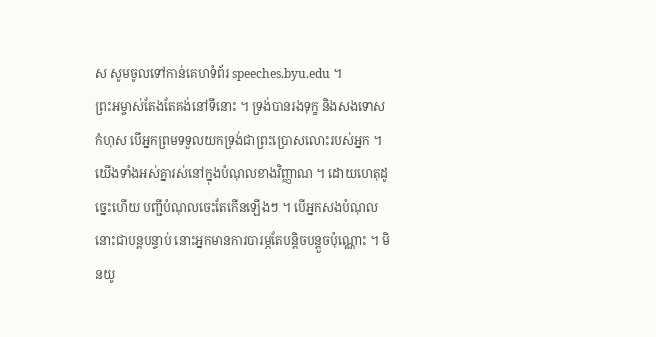ស សូមចូលទៅកាន់គេហទំព័រ speeches.byu.edu ។
ព្រះអម្ចាស់តែងតែគង់នៅទីនោះ ។ ទ្រង់បានរងទុក្ខ និងសងទោសកំហុស បើអ្នកព្រមទទួលយកទ្រង់ជាព្រះប្រោសលោះរបស់អ្នក ។
យើងទាំងអស់គ្នារស់នៅក្នុងបំណុលខាងវិញ្ញាណ ។ ដោយហេតុដូច្នេះហើយ បញ្ជីបំណុលចេះតែកើនឡើងៗ ។ បើអ្នកសងបំណុលនោះជាបន្តបន្ទាប់ នោះអ្នកមានការបារម្ភតែបន្តិចបន្តួចប៉ុណ្ណោះ ។ មិនយូ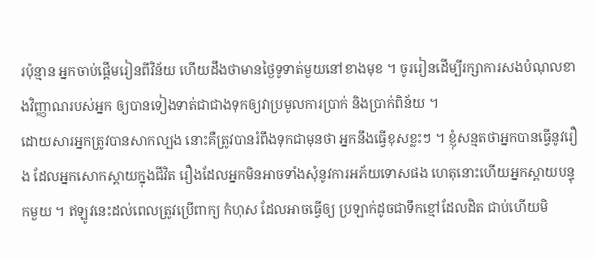រប៉ុន្មាន អ្នកចាប់ផ្ដើមរៀនពីវិន័យ ហើយដឹងថាមានថ្ងៃទូទាត់មួយនៅខាងមុខ ។ ចូររៀនដើម្បីរក្សាការសងបំណុលខាងវិញ្ញាណរបស់អ្នក ឲ្យបានទៀងទាត់ជាជាងទុកឲ្យវាប្រមូលការប្រាក់ និងប្រាក់ពិន័យ ។
ដោយសារអ្នកត្រូវបានសាកល្បង នោះគឺត្រូវបានរំពឹងទុកជាមុនថា អ្នកនឹងធ្វើខុសខ្លះៗ ។ ខ្ញុំសន្មតថាអ្នកបានធ្វើនូវរឿង ដែលអ្នកសោកស្ដាយក្នុងជីវិត រឿងដែលអ្នកមិនអាចទាំងសុំនូវការអភ័យទោសផង ហេតុនោះហើយអ្នកស្ពាយបន្ទុកមួយ ។ ឥឡូវនេះដល់ពេលត្រូវប្រើពាក្យ កំហុស ដែលអាចធ្វើឲ្យ ប្រឡាក់ដូចជាទឹកខ្មៅដែលដិត ជាប់ហើយមិ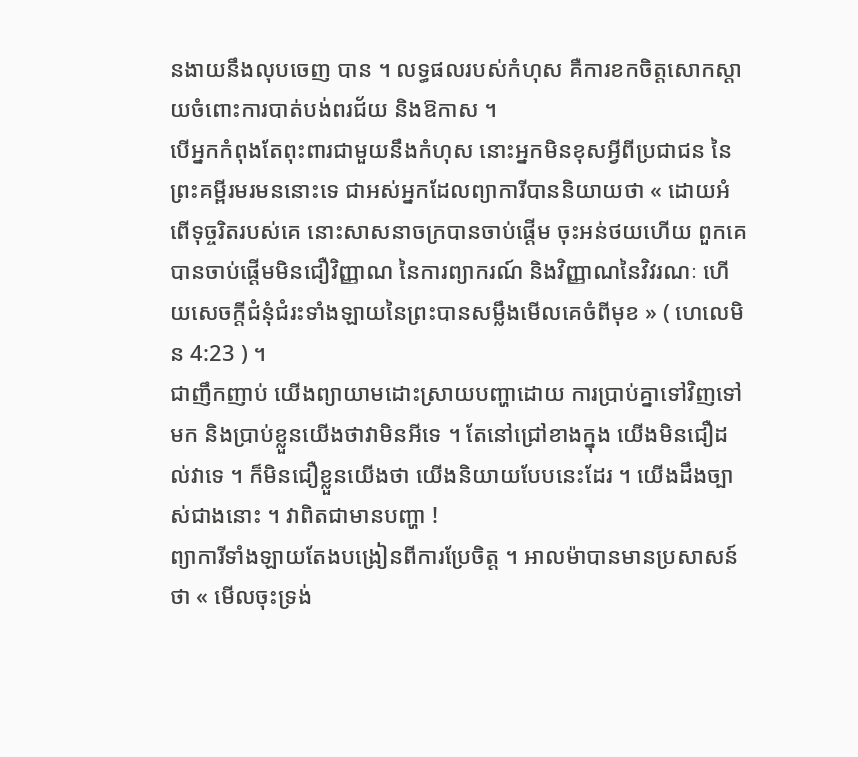នងាយនឹងលុបចេញ បាន ។ លទ្ធផលរបស់កំហុស គឺការខកចិត្តសោកស្ដាយចំពោះការបាត់បង់ពរជ័យ និងឱកាស ។
បើអ្នកកំពុងតែពុះពារជាមួយនឹងកំហុស នោះអ្នកមិនខុសអី្វពីប្រជាជន នៃព្រះគម្ពីរមរមននោះទេ ជាអស់អ្នកដែលព្យាការីបាននិយាយថា « ដោយអំពើទុច្ចរិតរបស់គេ នោះសាសនាចក្របានចាប់ផ្ដើម ចុះអន់ថយហើយ ពួកគេបានចាប់ផ្ដើមមិនជឿវិញ្ញាណ នៃការព្យាករណ៍ និងវិញ្ញាណនៃវិវរណៈ ហើយសេចក្ដីជំនុំជំរះទាំងឡាយនៃព្រះបានសម្លឹងមើលគេចំពីមុខ » ( ហេលេមិន 4:23 ) ។
ជាញឹកញាប់ យើងព្យាយាមដោះស្រាយបញ្ហាដោយ ការប្រាប់គ្នាទៅវិញទៅមក និងប្រាប់ខ្លួនយើងថាវាមិនអីទេ ។ តែនៅជ្រៅខាងក្នុង យើងមិនជឿដល់វាទេ ។ ក៏មិនជឿខ្លួនយើងថា យើងនិយាយបែបនេះដែរ ។ យើងដឹងច្បាស់ជាងនោះ ។ វាពិតជាមានបញ្ហា !
ព្យាការីទាំងឡាយតែងបង្រៀនពីការប្រែចិត្ត ។ អាលម៉ាបានមានប្រសាសន៍ថា « មើលចុះទ្រង់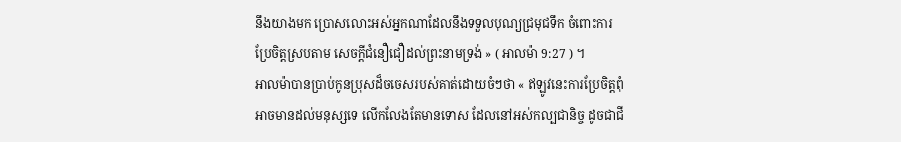នឹងយាងមក ប្រោសលោះអស់អ្នកណាដែលនឹងទទួលបុណ្យជ្រមុជទឹក ចំពោះការប្រែចិត្តស្របតាម សេចក្ដីជំនឿជឿដល់ព្រះនាមទ្រង់ » ( អាលម៉ា 9:27 ) ។
អាលម៉ាបានប្រាប់កូនប្រុសដ៏ចចេសរបស់គាត់ដោយចំៗថា « ឥឡូវនេះការប្រែចិត្តពុំអាចមានដល់មនុស្សទេ លើកលែងតែមានទោស ដែលនៅអស់កល្បជានិច្ច ដូចជាជី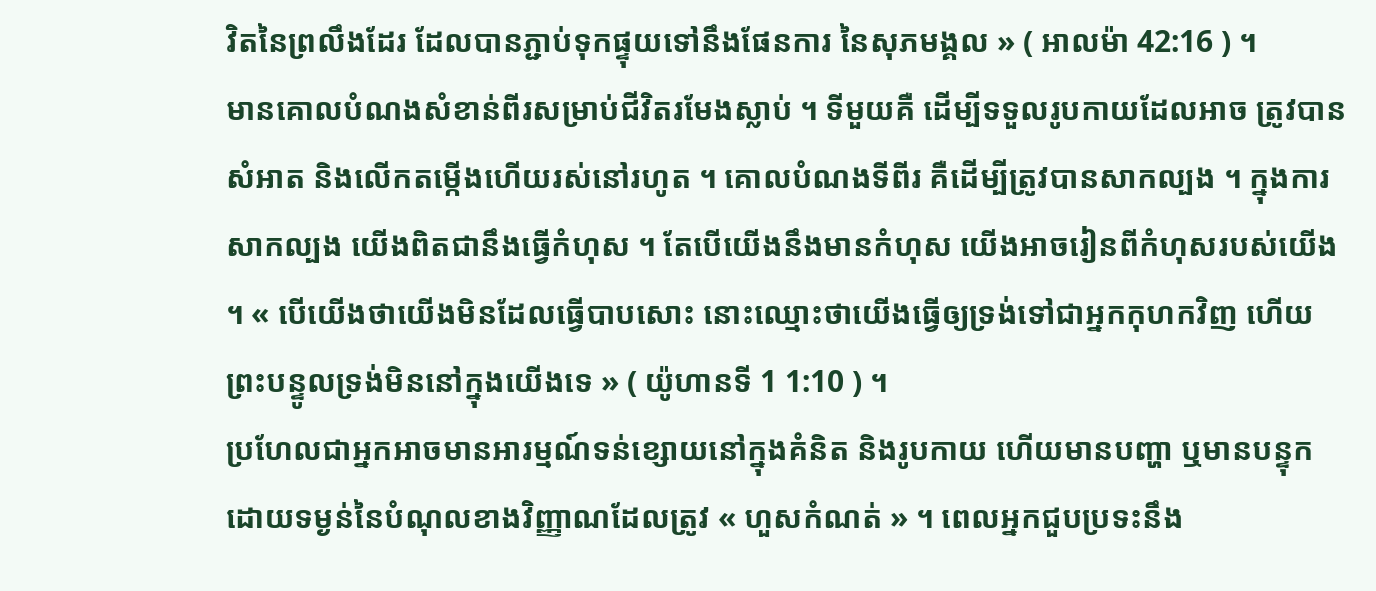វិតនៃព្រលឹងដែរ ដែលបានភ្ជាប់ទុកផ្ទុយទៅនឹងផែនការ នៃសុភមង្គល » ( អាលម៉ា 42:16 ) ។
មានគោលបំណងសំខាន់ពីរសម្រាប់ជីវិតរមែងស្លាប់ ។ ទីមួយគឺ ដើម្បីទទួលរូបកាយដែលអាច ត្រូវបានសំអាត និងលើកតម្កើងហើយរស់នៅរហូត ។ គោលបំណងទីពីរ គឺដើម្បីត្រូវបានសាកល្បង ។ ក្នុងការសាកល្បង យើងពិតជានឹងធ្វើកំហុស ។ តែបើយើងនឹងមានកំហុស យើងអាចរៀនពីកំហុសរបស់យើង ។ « បើយើងថាយើងមិនដែលធ្វើបាបសោះ នោះឈ្មោះថាយើងធ្វើឲ្យទ្រង់ទៅជាអ្នកកុហកវិញ ហើយព្រះបន្ទូលទ្រង់មិននៅក្នុងយើងទេ » ( យ៉ូហានទី 1 1:10 ) ។
ប្រហែលជាអ្នកអាចមានអារម្មណ៍ទន់ខ្សោយនៅក្នុងគំនិត និងរូបកាយ ហើយមានបញ្ហា ឬមានបន្ទុកដោយទម្ងន់នៃបំណុលខាងវិញ្ញាណដែលត្រូវ « ហួសកំណត់ » ។ ពេលអ្នកជួបប្រទះនឹង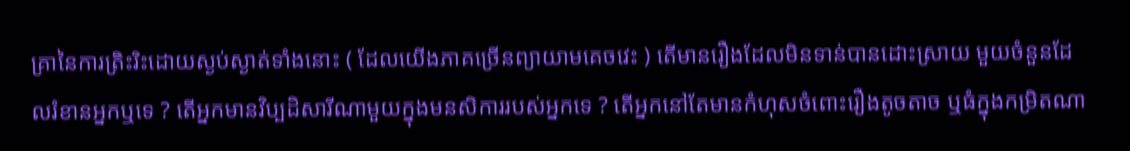គ្រានៃការត្រិះរិះដោយស្ងប់ស្ងាត់ទាំងនោះ ( ដែលយើងភាគច្រើនព្យាយាមគេចវេះ ) តើមានរឿងដែលមិនទាន់បានដោះស្រាយ មួយចំនួនដែលរំខានអ្នកឬទេ ? តើអ្នកមានវិប្បដិសារីណាមួយក្នុងមនសិការរបស់អ្នកទេ ? តើអ្នកនៅតែមានកំហុសចំពោះរឿងតូចតាច ឬធំក្នុងកម្រិតណា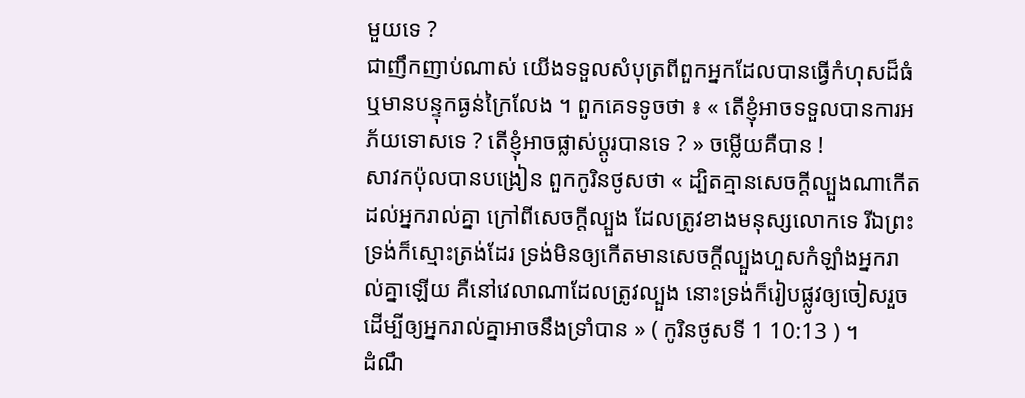មួយទេ ?
ជាញឹកញាប់ណាស់ យើងទទួលសំបុត្រពីពួកអ្នកដែលបានធ្វើកំហុសដ៏ធំ ឬមានបន្ទុកធ្ងន់ក្រៃលែង ។ ពួកគេទទូចថា ៖ « តើខ្ញុំអាចទទួលបានការអភ័យទោសទេ ? តើខ្ញុំអាចផ្លាស់ប្ដូរបានទេ ? » ចម្លើយគឺបាន !
សាវកប៉ុលបានបង្រៀន ពួកកូរិនថូសថា « ដ្បិតគ្មានសេចក្តីល្បួងណាកើតដល់អ្នករាល់គ្នា ក្រៅពីសេចក្តីល្បួង ដែលត្រូវខាងមនុស្សលោកទេ រីឯព្រះទ្រង់ក៏ស្មោះត្រង់ដែរ ទ្រង់មិនឲ្យកើតមានសេចក្តីល្បួងហួសកំឡាំងអ្នករាល់គ្នាឡើយ គឺនៅវេលាណាដែលត្រូវល្បួង នោះទ្រង់ក៏រៀបផ្លូវឲ្យចៀសរួច ដើម្បីឲ្យអ្នករាល់គ្នាអាចនឹងទ្រាំបាន » ( កូរិនថូសទី 1 10:13 ) ។
ដំណឹ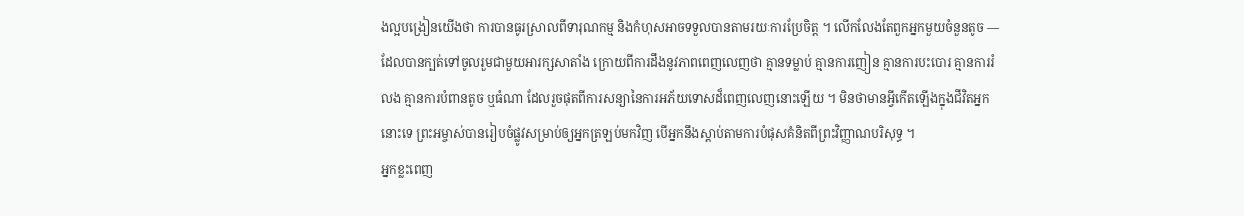ងល្អបង្រៀនយើងថា ការបានធូរស្រាលពីទារុណកម្ម និងកំហុសអាចទទួលបានតាមរយៈការប្រែចិត្ត ។ លើកលែងតែពួកអ្នកមួយចំនួនតូច — ដែលបានក្បត់ទៅចូលរួមជាមួយអារក្សសាតាំង ក្រោយពីការដឹងនូវភាពពេញលេញថា គ្មានទម្លាប់ គ្មានការញៀន គ្មានការបះបោរ គ្មានការរំលង គ្មានការបំពានតូច ឬធំណា ដែលរួចផុតពីការសន្យានៃការអភ័យទោសដ៏ពេញលេញនោះឡើយ ។ មិនថាមានអ្វីកើតឡើងក្នុងជីវិតអ្នកនោះទេ ព្រះអម្ចាស់បានរៀបចំផ្លូវសម្រាប់ឲ្យអ្នកត្រឡប់មកវិញ បើអ្នកនឹងស្ដាប់តាមការបំផុសគំនិតពីព្រះវិញ្ញាណបរិសុទ្ធ ។
អ្នកខ្លះពេញ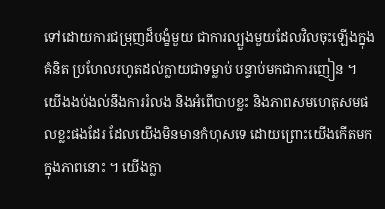ទៅដោយការជម្រុញដ៏បង្ខំមួយ ជាការល្បួងមួយដែលវិលចុះឡើងក្នុងគំនិត ប្រហែលរហូតដល់ក្លាយជាទម្លាប់ បន្ទាប់មកជាការញៀន ។ យើងងប់ងល់នឹងការរំលង និងអំពើបាបខ្លះ និងភាពសមហេតុសមផលខ្លះផងដែរ ដែលយើងមិនមានកំហុសទេ ដោយព្រោះយើងកើតមកក្នុងភាពនោះ ។ យើងក្លា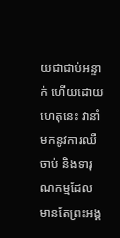យជាជាប់អន្ទាក់ ហើយដោយហេតុនេះ វានាំមកនូវការឈឺចាប់ និងទារុណកម្មដែលមានតែព្រះអង្គ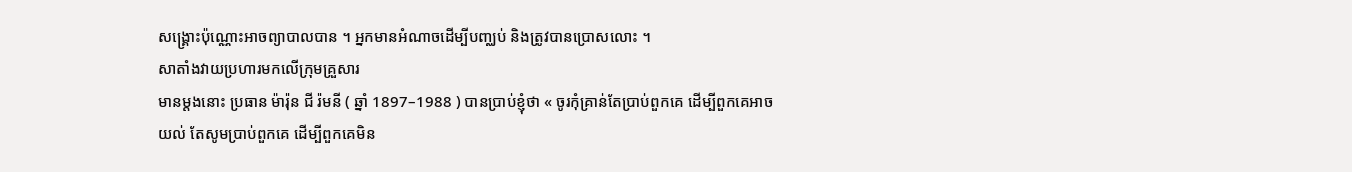សង្គ្រោះប៉ុណ្ណោះអាចព្យាបាលបាន ។ អ្នកមានអំណាចដើម្បីបញ្ឈប់ និងត្រូវបានប្រោសលោះ ។
សាតាំងវាយប្រហារមកលើក្រុមគ្រួសារ
មានម្ដងនោះ ប្រធាន ម៉ារ៉ុន ជី រ៉មនី ( ឆ្នាំ 1897–1988 ) បានប្រាប់ខ្ញុំថា « ចូរកុំគ្រាន់តែប្រាប់ពួកគេ ដើម្បីពួកគេអាចយល់ តែសូមប្រាប់ពួកគេ ដើម្បីពួកគេមិន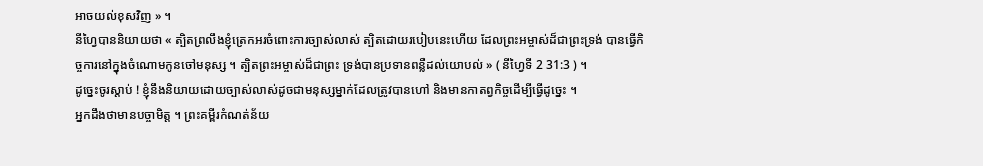អាចយល់ខុសវិញ » ។
នីហ្វៃបាននិយាយថា « ត្បិតព្រលឹងខ្ញុំត្រេកអរចំពោះការច្បាស់លាស់ ត្បិតដោយរបៀបនេះហើយ ដែលព្រះអម្ចាស់ដ៏ជាព្រះទ្រង់ បានធ្វើកិច្ចការនៅក្នុងចំណោមកូនចៅមនុស្ស ។ ត្បិតព្រះអម្ចាស់ដ៏ជាព្រះ ទ្រង់បានប្រទានពន្លឺដល់យោបល់ » ( នីហ្វៃទី 2 31:3 ) ។
ដូច្នេះចូរស្ដាប់ ! ខ្ញុំនឹងនិយាយដោយច្បាស់លាស់ដូចជាមនុស្សម្នាក់ដែលត្រូវបានហៅ និងមានកាតព្វកិច្ចដើម្បីធ្វើដូច្នេះ ។
អ្នកដឹងថាមានបច្ចាមិត្ត ។ ព្រះគម្ពីរកំណត់ន័យ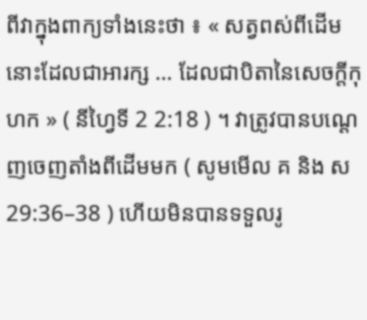ពីវាក្នុងពាក្យទាំងនេះថា ៖ « សត្វពស់ពីដើមនោះដែលជាអារក្ស … ដែលជាបិតានៃសេចក្ដីកុហក » ( នីហ្វៃទី 2 2:18 ) ។ វាត្រូវបានបណ្ដេញចេញតាំងពីដើមមក ( សូមមើល គ និង ស 29:36–38 ) ហើយមិនបានទទួលរូ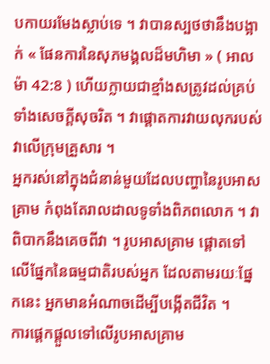បកាយរមែងស្លាប់ទេ ។ វាបានស្បថថានឹងបង្អាក់ « ផែនការនៃសុភមង្គលដ៏មហិមា » ( អាលម៉ា 42:8 ) ហើយក្លាយជាខ្មាំងសត្រូវដល់គ្រប់ទាំងសេចក្ដីសុចរិត ។ វាផ្ដោតការវាយលុករបស់វាលើក្រុមគ្រួសារ ។
អ្នករស់នៅក្នុងជំនាន់មួយដែលបញ្ហានៃរូបអាសគ្រាម កំពុងតែរាលដាលទូទាំងពិភពលោក ។ វាពិបាកនឹងគេចពីវា ។ រូបអាសគ្រាម ផ្ដោតទៅលើផ្នែកនៃធម្មជាតិរបស់អ្នក ដែលតាមរយៈផ្នែកនេះ អ្នកមានអំណាចដើម្បីបង្កើតជីវិត ។
ការផ្ដេកផ្ដួលទៅលើរូបអាសគ្រាម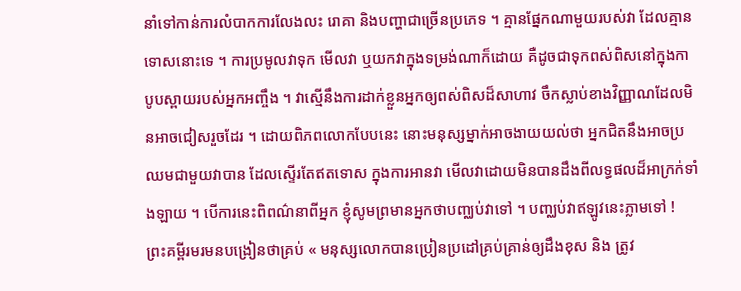នាំទៅកាន់ការលំបាកការលែងលះ រោគា និងបញ្ហាជាច្រើនប្រភេទ ។ គ្មានផ្នែកណាមួយរបស់វា ដែលគ្មានទោសនោះទេ ។ ការប្រមូលវាទុក មើលវា ឬយកវាក្នុងទម្រង់ណាក៏ដោយ គឺដូចជាទុកពស់ពិសនៅក្នុងកាបូបស្ពាយរបស់អ្នកអញ្ចឹង ។ វាស្មើនឹងការដាក់ខ្លួនអ្នកឲ្យពស់ពិសដ៏សាហាវ ចឹកស្លាប់ខាងវិញ្ញាណដែលមិនអាចជៀសរួចដែរ ។ ដោយពិភពលោកបែបនេះ នោះមនុស្សម្នាក់អាចងាយយល់ថា អ្នកជិតនឹងអាចប្រឈមជាមួយវាបាន ដែលស្ទើរតែឥតទោស ក្នុងការអានវា មើលវាដោយមិនបានដឹងពីលទ្ធផលដ៏អាក្រក់ទាំងឡាយ ។ បើការនេះពិពណ៌នាពីអ្នក ខ្ញុំសូមព្រមានអ្នកថាបញ្ឈប់វាទៅ ។ បញ្ឈប់វាឥឡូវនេះភ្លាមទៅ !
ព្រះគម្ពីរមរមនបង្រៀនថាគ្រប់ « មនុស្សលោកបានប្រៀនប្រដៅគ្រប់គ្រាន់ឲ្យដឹងខុស និង ត្រូវ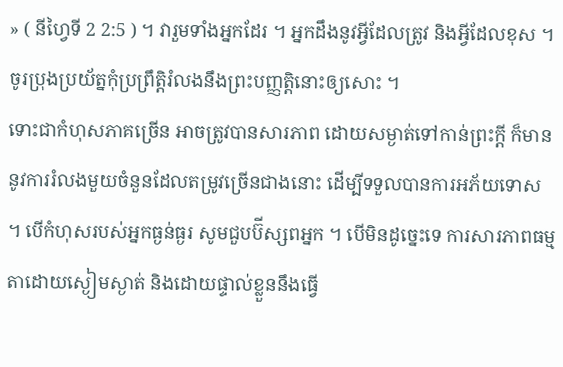» ( នីហ្វៃទី 2 2:5 ) ។ វារួមទាំងអ្នកដែរ ។ អ្នកដឹងនូវអ្វីដែលត្រូវ និងអ្វីដែលខុស ។ ចូរប្រុងប្រយ័ត្នកុំប្រព្រឹត្តិរំលងនឹងព្រះបញ្ញត្តិនោះឲ្យសោះ ។
ទោះជាកំហុសភាគច្រើន អាចត្រូវបានសារភាព ដោយសម្ងាត់ទៅកាន់ព្រះក្ដី ក៏មាននូវការរំលងមួយចំនួនដែលតម្រូវច្រើនជាងនោះ ដើម្បីទទួលបានការអភ័យទោស ។ បើកំហុសរបស់អ្នកធ្ងន់ធ្ងរ សូមជួបប៊ីស្សពអ្នក ។ បើមិនដូច្នេះទេ ការសារភាពធម្មតាដោយស្ងៀមស្ងាត់ និងដោយផ្ទាល់ខ្លួននឹងធ្វើ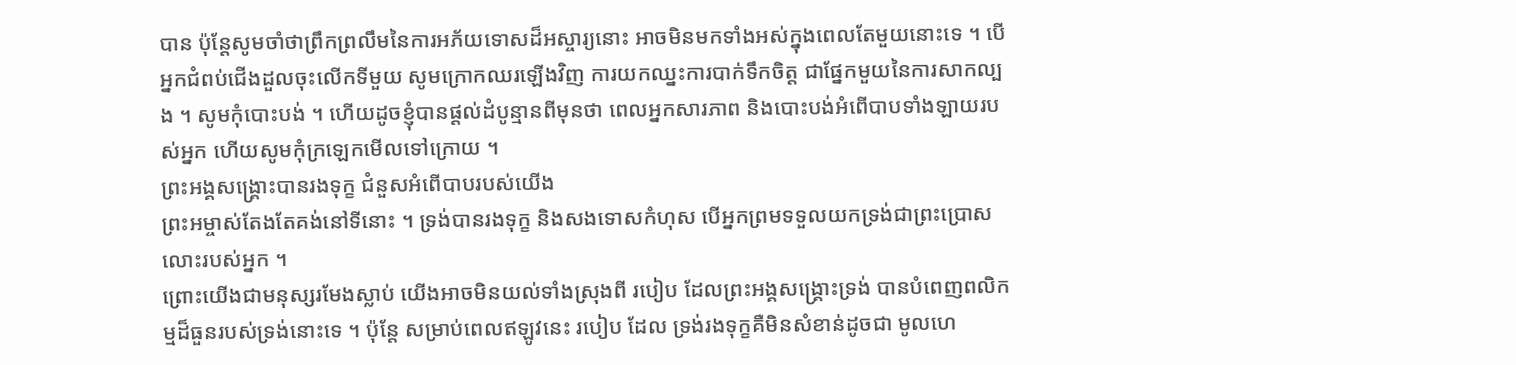បាន ប៉ុន្តែសូមចាំថាព្រឹកព្រលឹមនៃការអភ័យទោសដ៏អស្ចារ្យនោះ អាចមិនមកទាំងអស់ក្នុងពេលតែមួយនោះទេ ។ បើអ្នកជំពប់ជើងដួលចុះលើកទីមួយ សូមក្រោកឈរឡើងវិញ ការយកឈ្នះការបាក់ទឹកចិត្ត ជាផ្នែកមួយនៃការសាកល្បង ។ សូមកុំបោះបង់ ។ ហើយដូចខ្ញុំបានផ្ដល់ដំបូន្មានពីមុនថា ពេលអ្នកសារភាព និងបោះបង់អំពើបាបទាំងឡាយរបស់អ្នក ហើយសូមកុំក្រឡេកមើលទៅក្រោយ ។
ព្រះអង្គសង្គ្រោះបានរងទុក្ខ ជំនួសអំពើបាបរបស់យើង
ព្រះអម្ចាស់តែងតែគង់នៅទីនោះ ។ ទ្រង់បានរងទុក្ខ និងសងទោសកំហុស បើអ្នកព្រមទទួលយកទ្រង់ជាព្រះប្រោសលោះរបស់អ្នក ។
ព្រោះយើងជាមនុស្សរមែងស្លាប់ យើងអាចមិនយល់ទាំងស្រុងពី របៀប ដែលព្រះអង្គសង្គ្រោះទ្រង់ បានបំពេញពលិកម្មដ៏ធួនរបស់ទ្រង់នោះទេ ។ ប៉ុន្តែ សម្រាប់ពេលឥឡូវនេះ របៀប ដែល ទ្រង់រងទុក្ខគឺមិនសំខាន់ដូចជា មូលហេ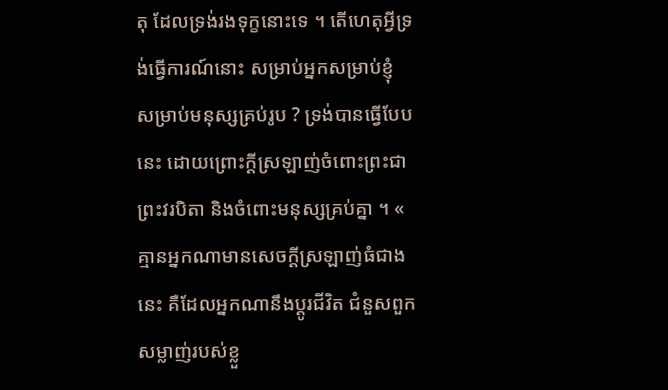តុ ដែលទ្រង់រងទុក្ខនោះទេ ។ តើហេតុអ្វីទ្រង់ធ្វើការណ៍នោះ សម្រាប់អ្នកសម្រាប់ខ្ញុំ សម្រាប់មនុស្សគ្រប់រូប ? ទ្រង់បានធ្វើបែបនេះ ដោយព្រោះក្ដីស្រឡាញ់ចំពោះព្រះជាព្រះវរបិតា និងចំពោះមនុស្សគ្រប់គ្នា ។ « គ្មានអ្នកណាមានសេចក្ដីស្រឡាញ់ធំជាងនេះ គឺដែលអ្នកណានឹងប្ដូរជីវិត ជំនួសពួកសម្លាញ់របស់ខ្លួ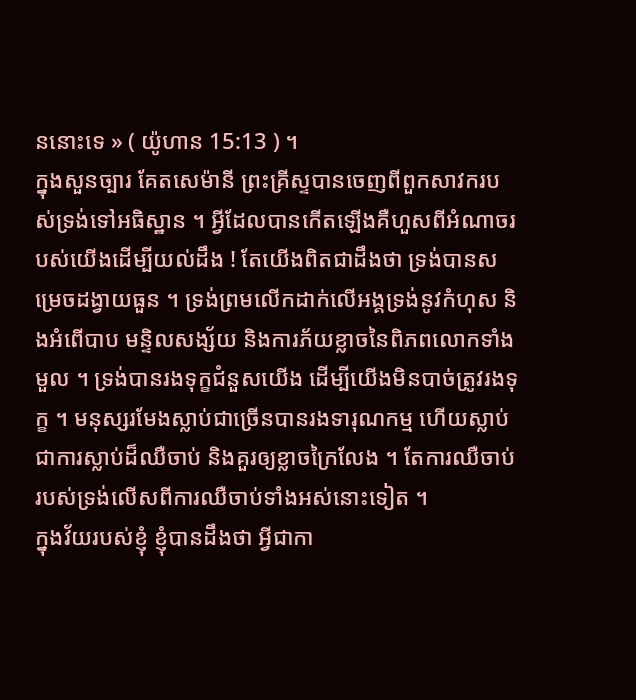ននោះទេ » ( យ៉ូហាន 15:13 ) ។
ក្នុងសួនច្បារ គែតសេម៉ានី ព្រះគ្រីស្ទបានចេញពីពួកសាវករបស់ទ្រង់ទៅអធិស្ឋាន ។ អ្វីដែលបានកើតឡើងគឺហួសពីអំណាចរបស់យើងដើម្បីយល់ដឹង ! តែយើងពិតជាដឹងថា ទ្រង់បានសម្រេចដង្វាយធួន ។ ទ្រង់ព្រមលើកដាក់លើអង្គទ្រង់នូវកំហុស និងអំពើបាប មន្ទិលសង្ស័យ និងការភ័យខ្លាចនៃពិភពលោកទាំងមួល ។ ទ្រង់បានរងទុក្ខជំនួសយើង ដើម្បីយើងមិនបាច់ត្រូវរងទុក្ខ ។ មនុស្សរមែងស្លាប់ជាច្រើនបានរងទារុណកម្ម ហើយស្លាប់ជាការស្លាប់ដ៏ឈឺចាប់ និងគួរឲ្យខ្លាចក្រៃលែង ។ តែការឈឺចាប់របស់ទ្រង់លើសពីការឈឺចាប់ទាំងអស់នោះទៀត ។
ក្នុងវ័យរបស់ខ្ញុំ ខ្ញុំបានដឹងថា អ្វីជាកា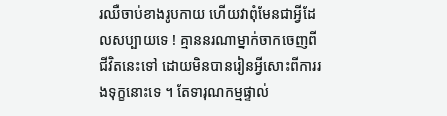រឈឺចាប់ខាងរូបកាយ ហើយវាពុំមែនជាអ្វីដែលសប្បាយទេ ! គ្មាននរណាម្នាក់ចាកចេញពីជីវិតនេះទៅ ដោយមិនបានរៀនអ្វីសោះពីការរងទុក្ខនោះទេ ។ តែទារុណកម្មផ្ទាល់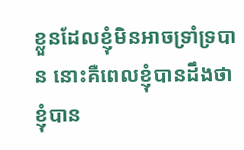ខ្លួនដែលខ្ញុំមិនអាចទ្រាំទ្របាន នោះគឺពេលខ្ញុំបានដឹងថា ខ្ញុំបាន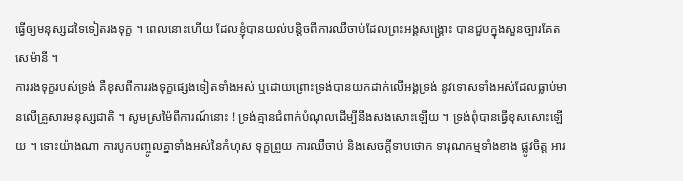ធ្វើឲ្យមនុស្សដទៃទៀតរងទុក្ខ ។ ពេលនោះហើយ ដែលខ្ញុំបានយល់បន្ដិចពីការឈឺចាប់ដែលព្រះអង្គសង្គ្រោះ បានជួបក្នុងសួនច្បារគែតសេម៉ានី ។
ការរងទុក្ខរបស់ទ្រង់ គឺខុសពីការរងទុក្ខផ្សេងទៀតទាំងអស់ ឬដោយព្រោះទ្រង់បានយកដាក់លើអង្គទ្រង់ នូវទោសទាំងអស់ដែលធ្លាប់មានលើគ្រួសារមនុស្សជាតិ ។ សូមស្រម៉ៃពីការណ៍នោះ ! ទ្រង់គ្មានជំពាក់បំណុលដើម្បីនឹងសងសោះឡើយ ។ ទ្រង់ពុំបានធ្វើខុសសោះឡើយ ។ ទោះយ៉ាងណា ការបូកបញ្ចូលគ្នាទាំងអស់នៃកំហុស ទុក្ខព្រួយ ការឈឺចាប់ និងសេចក្ដីទាបថោក ទារុណកម្មទាំងខាង ផ្លូវចិត្ត អារ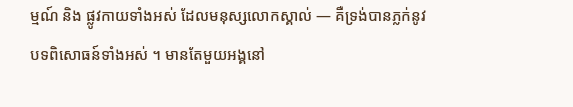ម្មណ៍ និង ផ្លូវកាយទាំងអស់ ដែលមនុស្សលោកស្គាល់ — គឺទ្រង់បានភ្លក់នូវបទពិសោធន៍ទាំងអស់ ។ មានតែមួយអង្គនៅ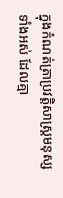ក្នុងកំណត់ត្រាប្រវត្តិសាស្រ្តមនុស្សទាំងអស់ ដែលគ្មា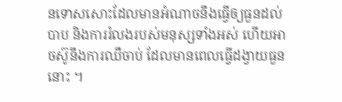នទោសសោះដែលមានអំណាចនឹងធ្វើឲ្យធួនដល់បាប និងការរំលងរបស់មនុស្សទាំងអស់ ហើយអាចស៊ូនឹងការឈឺចាប់ ដែលមានពេលធ្វើដង្វាយធួននោះ ។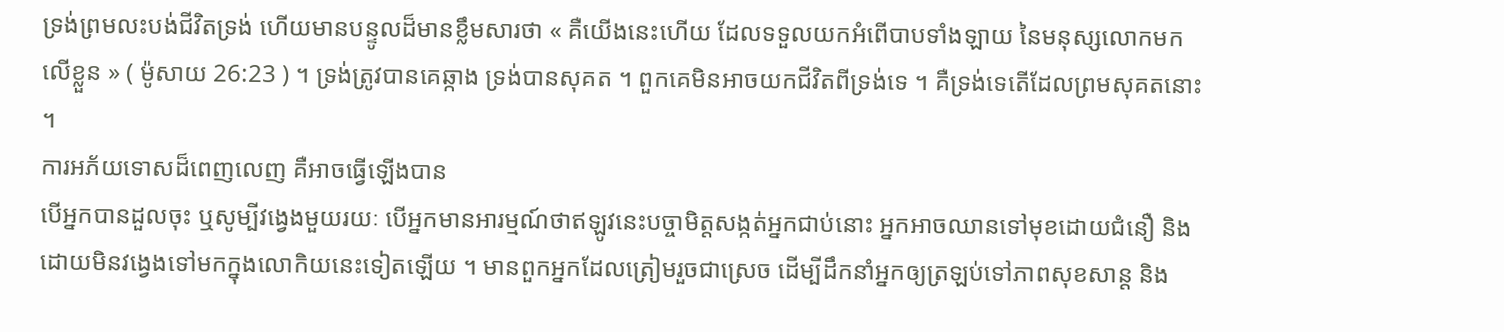ទ្រង់ព្រមលះបង់ជីវិតទ្រង់ ហើយមានបន្ទូលដ៏មានខ្លឹមសារថា « គឺយើងនេះហើយ ដែលទទួលយកអំពើបាបទាំងឡាយ នៃមនុស្សលោកមកលើខ្លួន » ( ម៉ូសាយ 26:23 ) ។ ទ្រង់ត្រូវបានគេឆ្កាង ទ្រង់បានសុគត ។ ពួកគេមិនអាចយកជីវិតពីទ្រង់ទេ ។ គឺទ្រង់ទេតើដែលព្រមសុគតនោះ ។
ការអភ័យទោសដ៏ពេញលេញ គឺអាចធ្វើឡើងបាន
បើអ្នកបានដួលចុះ ឬសូម្បីវង្វេងមួយរយៈ បើអ្នកមានអារម្មណ៍ថាឥឡូវនេះបច្ចាមិត្តសង្កត់អ្នកជាប់នោះ អ្នកអាចឈានទៅមុខដោយជំនឿ និងដោយមិនវង្វេងទៅមកក្នុងលោកិយនេះទៀតឡើយ ។ មានពួកអ្នកដែលត្រៀមរួចជាស្រេច ដើម្បីដឹកនាំអ្នកឲ្យត្រឡប់ទៅភាពសុខសាន្ត និង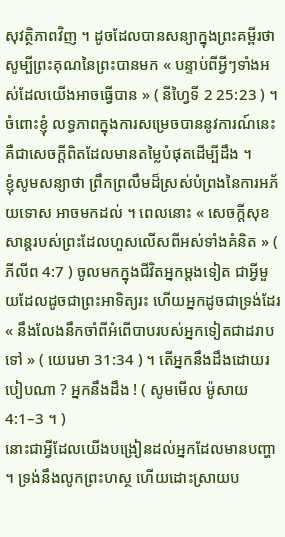សុវត្ថិភាពវិញ ។ ដូចដែលបានសន្យាក្នុងព្រះគម្ពីរថា សូម្បីព្រះគុណនៃព្រះបានមក « បន្ទាប់ពីអ្វីៗទាំងអស់ដែលយើងអាចធ្វើបាន » ( នីហ្វៃទី 2 25:23 ) ។ ចំពោះខ្ញុំ លទ្ធភាពក្នុងការសម្រេចបាននូវការណ៍នេះ គឺជាសេចក្ដីពិតដែលមានតម្លៃបំផុតដើម្បីដឹង ។
ខ្ញុំសូមសន្យាថា ព្រឹកព្រលឹមដ៏ស្រស់បំព្រងនៃការអភ័យទោស អាចមកដល់ ។ ពេលនោះ « សេចក្ដីសុខសាន្តរបស់ព្រះដែលហួសលើសពីអស់ទាំងគំនិត » ( ភីលីព 4:7 ) ចូលមកក្នុងជីវិតអ្នកម្ដងទៀត ជាអ្វីមួយដែលដូចជាព្រះអាទិត្យរះ ហើយអ្នកដូចជាទ្រង់ដែរ « នឹងលែងនឹកចាំពីអំពើបាបរបស់អ្នកទៀតជាដរាបទៅ » ( យេរេមា 31:34 ) ។ តើអ្នកនឹងដឹងដោយរបៀបណា ? អ្នកនឹងដឹង ! ( សូមមើល ម៉ូសាយ 4:1–3 ។ )
នោះជាអ្វីដែលយើងបង្រៀនដល់អ្នកដែលមានបញ្ហា ។ ទ្រង់នឹងលូកព្រះហស្ថ ហើយដោះស្រាយប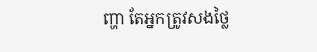ញ្ហា តែអ្នកត្រូវសងថ្លៃ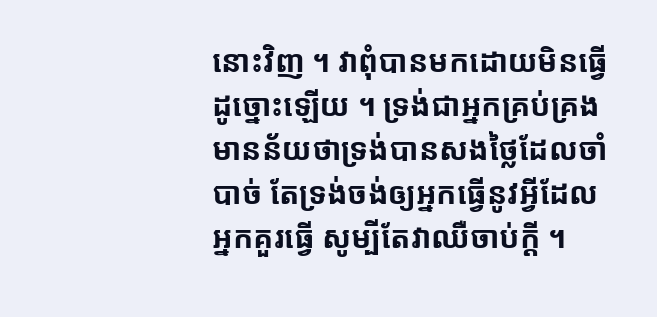នោះវិញ ។ វាពុំបានមកដោយមិនធ្វើដូច្នោះឡើយ ។ ទ្រង់ជាអ្នកគ្រប់គ្រង មានន័យថាទ្រង់បានសងថ្លៃដែលចាំបាច់ តែទ្រង់ចង់ឲ្យអ្នកធ្វើនូវអ្វីដែលអ្នកគួរធ្វើ សូម្បីតែវាឈឺចាប់ក្ដី ។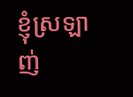ខ្ញុំស្រឡាញ់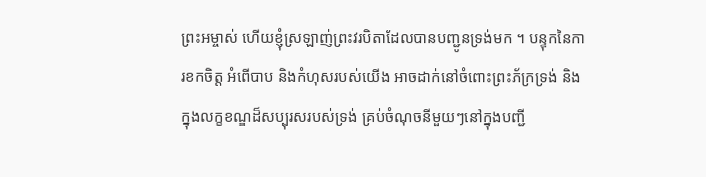ព្រះអម្ចាស់ ហើយខ្ញុំស្រឡាញ់ព្រះវរបិតាដែលបានបញ្ជូនទ្រង់មក ។ បន្ទុកនៃការខកចិត្ត អំពើបាប និងកំហុសរបស់យើង អាចដាក់នៅចំពោះព្រះភ័ក្រទ្រង់ និងក្នុងលក្ខខណ្ឌដ៏សប្បុរសរបស់ទ្រង់ គ្រប់ចំណុចនីមួយៗនៅក្នុងបញ្ជី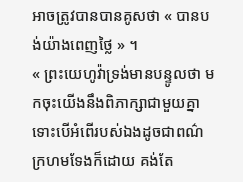អាចត្រូវបានបានគូសថា « បានបង់យ៉ាងពេញថ្លៃ » ។
« ព្រះយេហូវ៉ាទ្រង់មានបន្ទូលថា មកចុះយើងនឹងពិភាក្សាជាមួយគ្នា ទោះបើអំពើរបស់ឯងដូចជាពណ៌ក្រហមទែងក៏ដោយ គង់តែ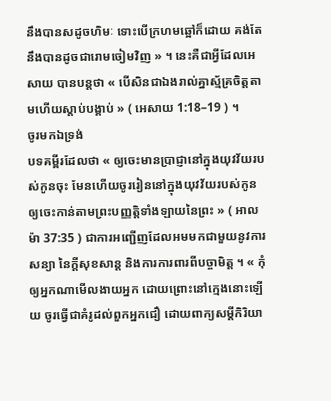នឹងបានសដូចហិមៈ ទោះបើក្រហមឆ្អៅក៏ដោយ គង់តែនឹងបានដូចជារោមចៀមវិញ » ។ នេះគឺជាអ្វីដែលអេសាយ បានបន្តថា « បើសិនជាឯងរាល់គ្នាស្ម័គ្រចិត្តតាមហើយស្ដាប់បង្គាប់ » ( អេសាយ 1:18–19 ) ។
ចូរមកឯទ្រង់
បទគម្ពីរដែលថា « ឲ្យចេះមានប្រាជ្ញានៅក្នុងយុវវ័យរបស់កូនចុះ មែនហើយចូររៀននៅក្នុងយុវវ័យរបស់កូន ឲ្យចេះកាន់តាមព្រះបញ្ញត្តិទាំងឡាយនៃព្រះ » ( អាលម៉ា 37:35 ) ជាការអញ្ជើញដែលអមមកជាមួយនូវការសន្យា នៃក្ដីសុខសាន្ត និងការការពារពីបច្ចាមិត្ត ។ « កុំឲ្យអ្នកណាមើលងាយអ្នក ដោយព្រោះនៅក្មេងនោះឡើយ ចូរធ្វើជាគំរូដល់ពួកអ្នកជឿ ដោយពាក្យសម្ដីកិរិយា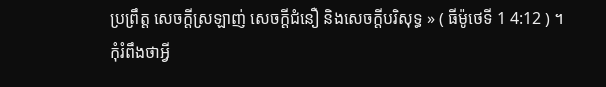ប្រព្រឹត្ត សេចក្ដីស្រឡាញ់ សេចក្ដីជំនឿ និងសេចក្ដីបរិសុទ្ធ » ( ធីម៉ូថេទី 1 4:12 ) ។
កុំរំពឹងថាអ្វី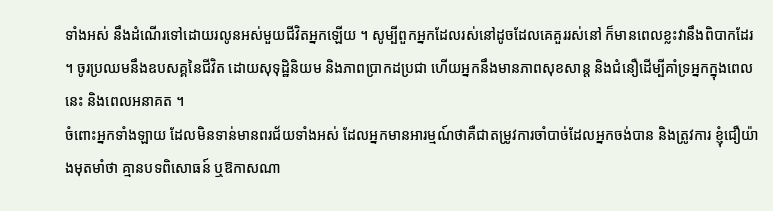ទាំងអស់ នឹងដំណើរទៅដោយរលូនអស់មួយជីវិតអ្នកឡើយ ។ សូម្បីពួកអ្នកដែលរស់នៅដូចដែលគេគួររស់នៅ ក៏មានពេលខ្លះវានឹងពិបាកដែរ ។ ចូរប្រឈមនឹងឧបសគ្គនៃជីវិត ដោយសុទុដ្ឋិនិយម និងភាពប្រាកដប្រជា ហើយអ្នកនឹងមានភាពសុខសាន្ត និងជំនឿដើម្បីគាំទ្រអ្នកក្នុងពេលនេះ និងពេលអនាគត ។
ចំពោះអ្នកទាំងឡាយ ដែលមិនទាន់មានពរជ័យទាំងអស់ ដែលអ្នកមានអារម្មណ៍ថាគឺជាតម្រូវការចាំបាច់ដែលអ្នកចង់បាន និងត្រូវការ ខ្ញុំជឿយ៉ាងមុតមាំថា គ្មានបទពិសោធន៍ ឬឱកាសណា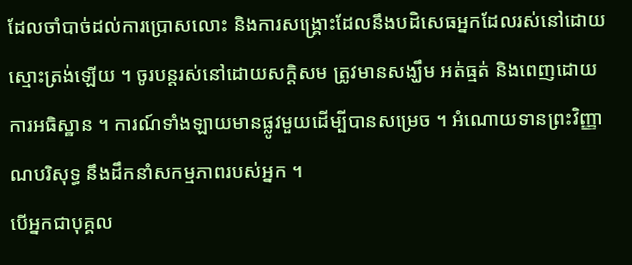ដែលចាំបាច់ដល់ការប្រោសលោះ និងការសង្គ្រោះដែលនឹងបដិសេធអ្នកដែលរស់នៅដោយស្មោះត្រង់ឡើយ ។ ចូរបន្តរស់នៅដោយសក្ដិសម ត្រូវមានសង្ឃឹម អត់ធ្មត់ និងពេញដោយការអធិស្ឋាន ។ ការណ៍ទាំងឡាយមានផ្លូវមួយដើម្បីបានសម្រេច ។ អំណោយទានព្រះវិញ្ញាណបរិសុទ្ធ នឹងដឹកនាំសកម្មភាពរបស់អ្នក ។
បើអ្នកជាបុគ្គល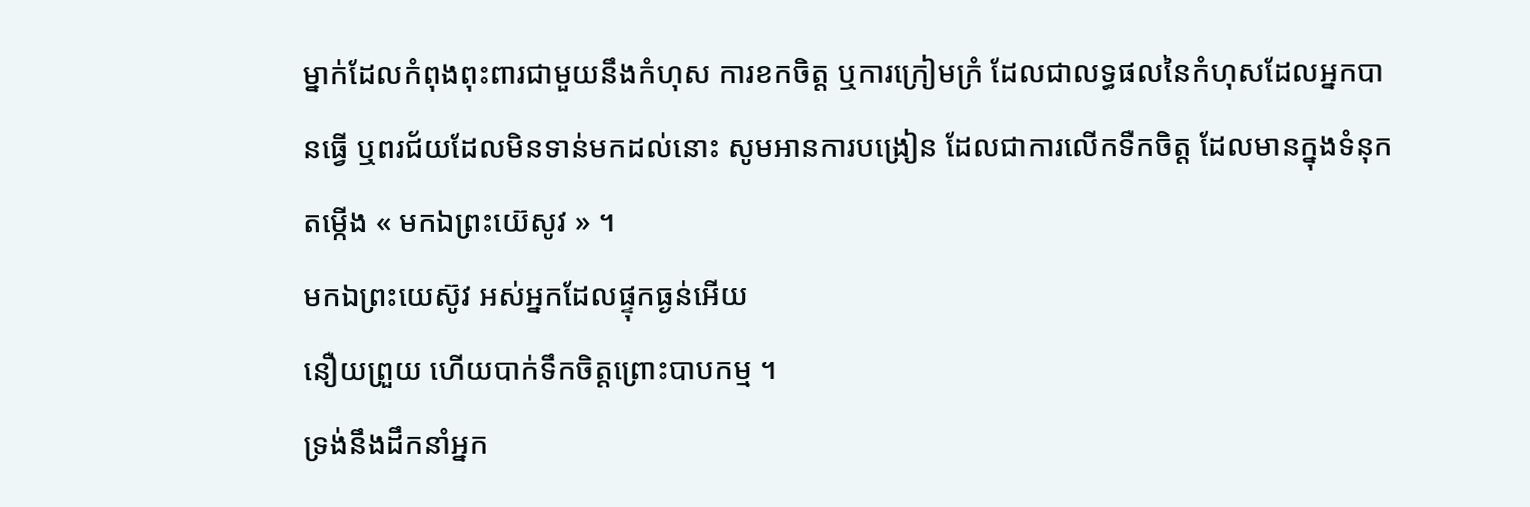ម្នាក់ដែលកំពុងពុះពារជាមួយនឹងកំហុស ការខកចិត្ត ឬការក្រៀមក្រំ ដែលជាលទ្ធផលនៃកំហុសដែលអ្នកបានធ្វើ ឬពរជ័យដែលមិនទាន់មកដល់នោះ សូមអានការបង្រៀន ដែលជាការលើកទឺកចិត្ត ដែលមានក្នុងទំនុកតម្កើង « មកឯព្រះយ៊េសូវ » ។
មកឯព្រះយេស៊ូវ អស់អ្នកដែលផ្ទុកធ្ងន់អើយ
នឿយព្រួយ ហើយបាក់ទឹកចិត្តព្រោះបាបកម្ម ។
ទ្រង់នឹងដឹកនាំអ្នក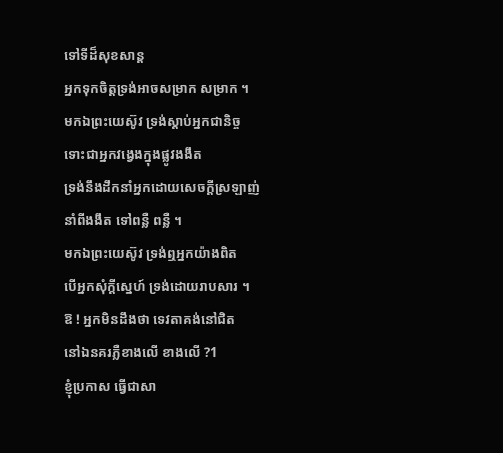ទៅទីដ៏សុខសាន្ត
អ្នកទុកចិត្តទ្រង់អាចសម្រាក សម្រាក ។
មកឯព្រះយេស៊ូវ ទ្រង់ស្ដាប់អ្នកជានិច្ច
ទោះជាអ្នកវង្វេងក្នុងផ្លូវងងឹត
ទ្រង់នឹងដឹកនាំអ្នកដោយសេចក្ដីស្រឡាញ់
នាំពីងងឹត ទៅពន្លឺ ពន្លឺ ។
មកឯព្រះយេស៊ូវ ទ្រង់ឮអ្នកយ៉ាងពិត
បើអ្នកសុំក្ដីស្នេហ៍ ទ្រង់ដោយរាបសារ ។
ឱ ! អ្នកមិនដឹងថា ទេវតាគង់នៅជិត
នៅឯនគរភ្លឺខាងលើ ខាងលើ ?1
ខ្ញុំប្រកាស ធ្វើជាសា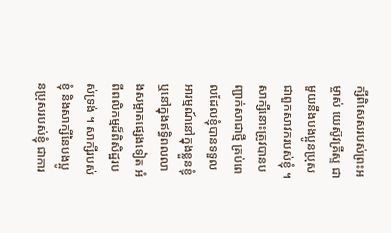ក្សីពិសេសរបស់ព្រះអម្ចាស់ យេស៊ូវគ្រីស្ទ ជាមួយនឹងបងប្អូនប្រុសជាពួកសាវករបស់ខ្ញុំ ។ សាក្សីនោះត្រូវបានបញ្ជាក់សាជាថ្មី គ្រប់ពេលដែលខ្ញុំបានទទួលអារម្មណ៍នៅក្នុងខ្លួនខ្ញុំ ឬនៅក្នុងឥទ្ធិពលលាងសម្អាតផ្សេងទៀត អំពីពលិកម្មដ៏ពិសិដ្ឋរបស់ទ្រង់ ។ សាក្សីរបស់ខ្ញុំ និងសាក្សីនៃបងប្អូនប្រុសរបស់ខ្ញុំ ជាការ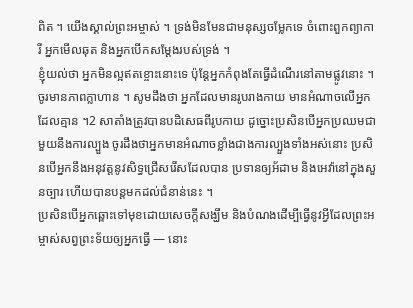ពិត ។ យើងស្គាល់ព្រះអម្ចាស់ ។ ទ្រង់មិនមែនជាមនុស្សចម្លែកទេ ចំពោះពួកព្យាការី អ្នកមើលឆុត និងអ្នកបើកសម្តែងរបស់ទ្រង់ ។
ខ្ញុំយល់ថា អ្នកមិនល្អឥតខ្ចោះនោះទេ ប៉ុន្តែអ្នកកំពុងតែធ្វើដំណើរនៅតាមផ្លូវនោះ ។ ចូរមានភាពក្លាហាន ។ សូមដឹងថា អ្នកដែលមានរូបរាងកាយ មានអំណាចលើអ្នកដែលគ្មាន ។2 សាតាំងត្រូវបានបដិសេធពីរូបកាយ ដូច្នោះប្រសិនបើអ្នកប្រឈមជាមួយនឹងការល្បួង ចូរដឹងថាអ្នកមានអំណាចខ្លាំងជាងការល្បួងទាំងអស់នោះ ប្រសិនបើអ្នកនឹងអនុវត្តនូវសិទ្ធជ្រើសរើសដែលបាន ប្រទានឲ្យអ័ដាម និងអេវ៉ានៅក្នុងសួនច្បារ ហើយបានបន្តមកដល់ជំនាន់នេះ ។
ប្រសិនបើអ្នកឆ្ពោះទៅមុខដោយសេចក្តីសង្ឃឹម និងបំណងដើម្បីធ្វើនូវអ្វីដែលព្រះអម្ចាស់សព្វព្រះទ័យឲ្យអ្នកធ្វើ — នោះ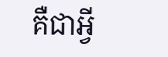គឺជាអ្វី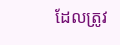ដែលត្រូវ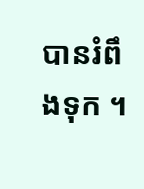បានរំពឹងទុក ។